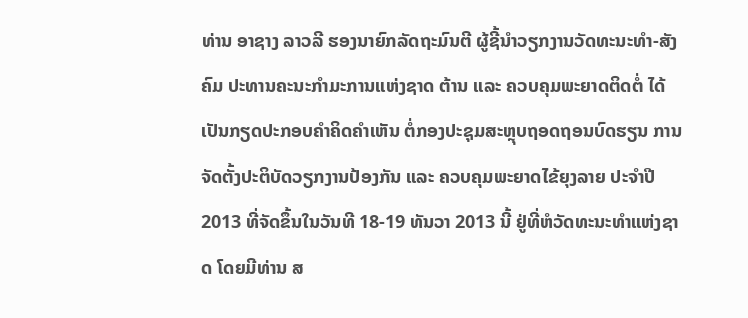ທ່ານ ອາຊາງ ລາວລີ ຮອງນາຍົກລັດຖະມົນຕີ ຜູ້ຊີ້ນຳວຽກງານວັດທະນະທຳ-ສັງຄົມ ປະທານຄະນະກຳມະການແຫ່ງຊາດ ຕ້ານ ແລະ ຄວບຄຸມພະຍາດຕິດຕໍ່ ໄດ້ເປັນກຽດປະກອບຄຳຄິດຄຳເຫັນ ຕໍ່ກອງປະຊຸມສະຫຼຸບຖອດຖອນບົດຮຽນ ການຈັດຕັ້ງປະຕິບັດວຽກງານປ້ອງກັນ ແລະ ຄວບຄຸມພະຍາດໄຂ້ຍຸງລາຍ ປະຈຳປີ 2013 ທີ່ຈັດຂຶ້ນໃນວັນທີ 18-19 ທັນວາ 2013 ນີ້ ຢູ່ທີ່ຫໍວັດທະນະທຳແຫ່ງຊາດ ໂດຍມີທ່ານ ສ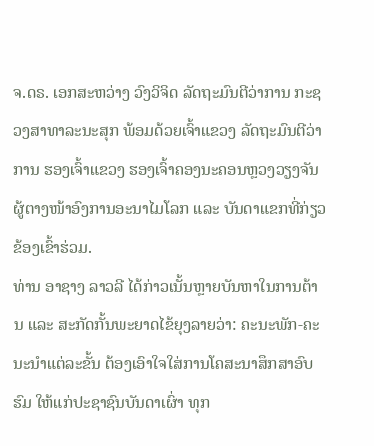ຈ.ດຣ. ເອກສະຫວ່າງ ວົງວິຈິດ ລັດຖະມົນຕີວ່າການ ກະຊວງສາທາລະນະສຸກ ພ້ອມດ້ວຍເຈົ້າແຂວງ ລັດຖະມົນຕີວ່າການ ຮອງເຈົ້າແຂວງ ຮອງເຈົ້າຄອງນະຄອນຫຼວງວຽງຈັນ ຜູ້ຕາງໜ້າອົງການອະນາໄມໂລກ ແລະ ບັນດາແຂກທີ່ກ່ຽວຂ້ອງເຂົ້າຮ່ວມ.
ທ່ານ ອາຊາງ ລາວລີ ໄດ້ກ່າວເນັ້ນຫຼາຍບັນຫາໃນການຕ້ານ ແລະ ສະກັດກັ້ນພະຍາດໄຂ້ຍຸງລາຍວ່າ: ຄະນະພັກ-ຄະນະນຳແຕ່ລະຂັ້ນ ຕ້ອງເອົາໃຈໃສ່ການໂຄສະນາສຶກສາອົບຮົມ ໃຫ້ແກ່ປະຊາຊົນບັນດາເຜົ່າ ທຸກ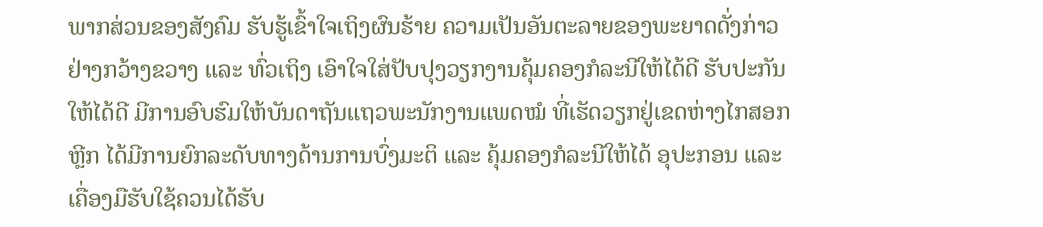ພາກສ່ວນຂອງສັງຄົມ ຮັບຮູ້ເຂົ້າໃຈເຖິງຜົນຮ້າຍ ຄວາມເປັນອັນຕະລາຍຂອງພະຍາດດັ່ງກ່າວຢ່າງກວ້າງຂວາງ ແລະ ທົ່ວເຖິງ ເອົາໃຈໃສ່ປັບປຸງວຽກງານຄຸ້ມຄອງກໍລະນີໃຫ້ໄດ້ດີ ຮັບປະກັນໃຫ້ໄດ້ດີ ມີການອົບຮົມໃຫ້ບັນດາຖັນແຖວພະນັກງານແພດໝໍ ທີ່ເຮັດວຽກຢູ່ເຂດຫ່າງໄກສອກຫຼີກ ໄດ້ມີການຍົກລະດັບທາງດ້ານການບົ່ງມະຕິ ແລະ ຄຸ້ມຄອງກໍລະນີໃຫ້ໄດ້ ອຸປະກອນ ແລະ ເຄື່ອງມືຮັບໃຊ້ຄວນໄດ້ຮັບ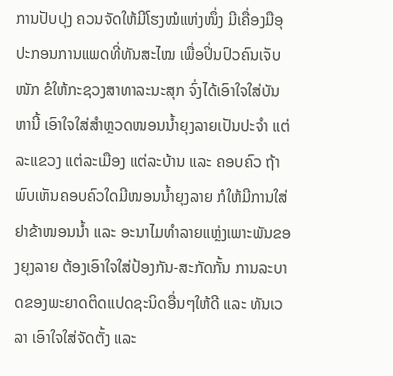ການປັບປຸງ ຄວນຈັດໃຫ້ມີໂຮງໝໍແຫ່ງໜຶ່ງ ມີເຄື່ອງມືອຸປະກອນການແພດທີ່ທັນສະໄໝ ເພື່ອປິ່ນປົວຄົນເຈັບໜັກ ຂໍໃຫ້ກະຊວງສາທາລະນະສຸກ ຈົ່ງໄດ້ເອົາໃຈໃສ່ບັນຫານີ້ ເອົາໃຈໃສ່ສຳຫຼວດໜອນນ້ຳຍຸງລາຍເປັນປະຈຳ ແຕ່ລະແຂວງ ແຕ່ລະເມືອງ ແຕ່ລະບ້ານ ແລະ ຄອບຄົວ ຖ້າພົບເຫັນຄອບຄົວໃດມີໜອນນ້ຳຍຸງລາຍ ກໍໃຫ້ມີການໃສ່ຢາຂ້າໜອນນ້ຳ ແລະ ອະນາໄມທຳລາຍແຫຼ່ງເພາະພັນຂອງຍຸງລາຍ ຕ້ອງເອົາໃຈໃສ່ປ້ອງກັນ-ສະກັດກັ້ນ ການລະບາດຂອງພະຍາດຕິດແປດຊະນິດອື່ນໆໃຫ້ດີ ແລະ ທັນເວລາ ເອົາໃຈໃສ່ຈັດຕັ້ງ ແລະ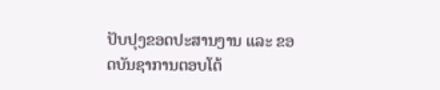ປັບປຸງຂອດປະສານງານ ແລະ ຂອດບັນຊາການຕອບໂຕ້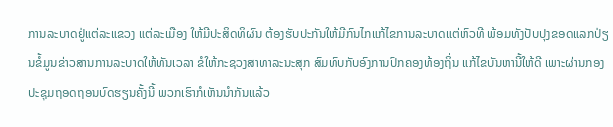ການລະບາດຢູ່ແຕ່ລະແຂວງ ແຕ່ລະເມືອງ ໃຫ້ມີປະສິດທິຜົນ ຕ້ອງຮັບປະກັນໃຫ້ມີກົນໄກແກ້ໄຂການລະບາດແຕ່ຫົວທີ ພ້ອມທັງປັບປຸງຂອດແລກປ່ຽນຂໍ້ມູນຂ່າວສານການລະບາດໃຫ້ທັນເວລາ ຂໍໃຫ້ກະຊວງສາທາລະນະສຸກ ສົມທົບກັບອົງການປົກຄອງທ້ອງຖິ່ນ ແກ້ໄຂບັນຫານີ້ໃຫ້ດີ ເພາະຜ່ານກອງປະຊຸມຖອດຖອນບົດຮຽນຄັ້ງນີ້ ພວກເຮົາກໍເຫັນນຳກັນແລ້ວ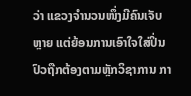ວ່າ ແຂວງຈຳນວນໜຶ່ງມີຄົນເຈັບຫຼາຍ ແຕ່ຍ້ອນການເອົາໃຈໃສ່ປິ່ນປົວຖືກຕ້ອງຕາມຫຼັກວິຊາການ ກາ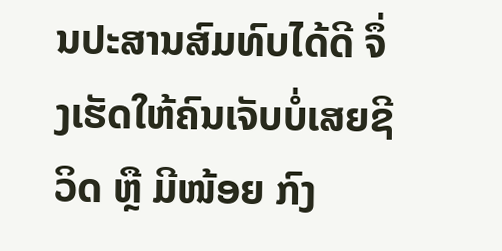ນປະສານສົມທົບໄດ້ດີ ຈຶ່ງເຮັດໃຫ້ຄົນເຈັບບໍ່ເສຍຊີວິດ ຫຼື ມີໜ້ອຍ ກົງ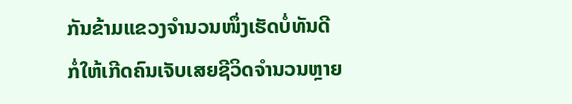ກັນຂ້າມແຂວງຈຳນວນໜຶ່ງເຮັດບໍ່ທັນດີ ກໍ່ໃຫ້ເກີດຄົນເຈັບເສຍຊີວິດຈຳນວນຫຼາຍ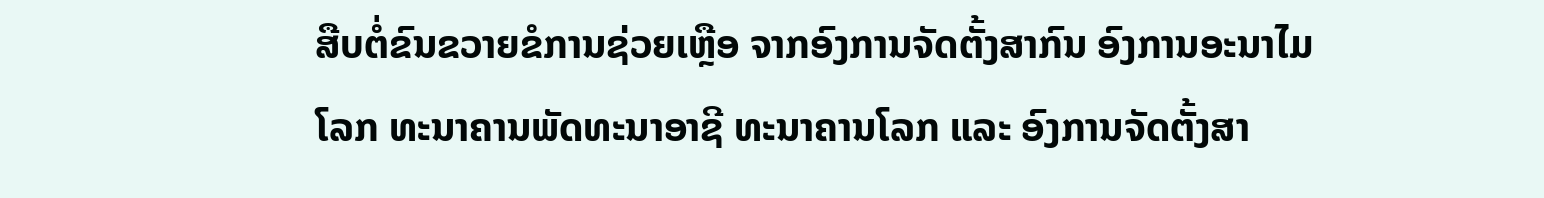ສືບຕໍ່ຂົນຂວາຍຂໍການຊ່ວຍເຫຼືອ ຈາກອົງການຈັດຕັ້ງສາກົນ ອົງການອະນາໄມໂລກ ທະນາຄານພັດທະນາອາຊີ ທະນາຄານໂລກ ແລະ ອົງການຈັດຕັ້ງສາ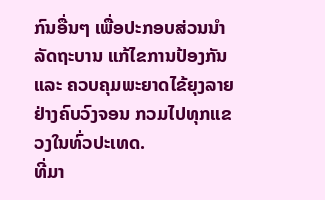ກົນອື່ນໆ ເພື່ອປະກອບສ່ວນນຳລັດຖະບານ ແກ້ໄຂການປ້ອງກັນ ແລະ ຄວບຄຸມພະຍາດໄຂ້ຍຸງລາຍຢ່າງຄົບວົງຈອນ ກວມໄປທຸກແຂວງໃນທົ່ວປະເທດ.
ທີ່ມາ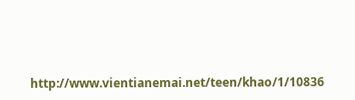http://www.vientianemai.net/teen/khao/1/10836